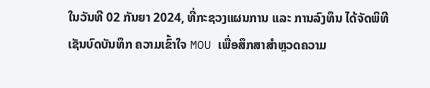ໃນວັນທີ 02 ກັນຍາ 2024, ທີ່ກະຊວງແຜນການ ແລະ ການລົງທຶນ ໄດ້ຈັດພິທີເຊັນບົດບັນທຶກ ຄວາມເຂົ້າໃຈ MOU ເພື່ອສຶກສາສໍາຫຼວດຄວາມ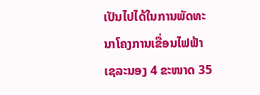ເປັນໄປໄດ້ໃນການພັດທະນາໂຄງການເຂື່ອນໄຟຟ້າເຊລະນອງ 4 ຂະໜາດ 35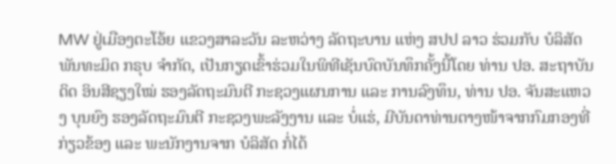MW ຢູ່ເມືອງຕະໂອ້ຍ ແຂວງສາລະວັນ ລະຫວ່າງ ລັດຖະບານ ແຫ່ງ ສປປ ລາວ ຮ່ວມກັບ ບໍລິສັດ ພັນທະມິດ ກຣຸບ ຈຳກັດ, ເປັນກຽດເຂົ້າຮ່ວມໃນພິທີເຊັນບົດບັນທຶກຄັ້ງນີ້ໂດຍ ທ່ານ ປອ. ສະຖາບັນດິດ ອິນສີຊຽງໃໝ່ ຮອງລັດຖະມົນຕີ ກະຊວງແຜນການ ແລະ ການລົງທຶນ, ທ່ານ ປອ. ຈັນສະແຫວງ ບຸນຍົງ ຮອງລັດຖະມົນຕີ ກະຊວງພະລັງງານ ແລະ ບໍ່ແຮ່, ມີບັນດາທ່ານຕາງໜ້າຈາກກົມກອງທີ່ກ່ຽວຂ້ອງ ແລະ ພະນັກງານຈາກ ບໍລິສັດ ກໍ່ໄດ້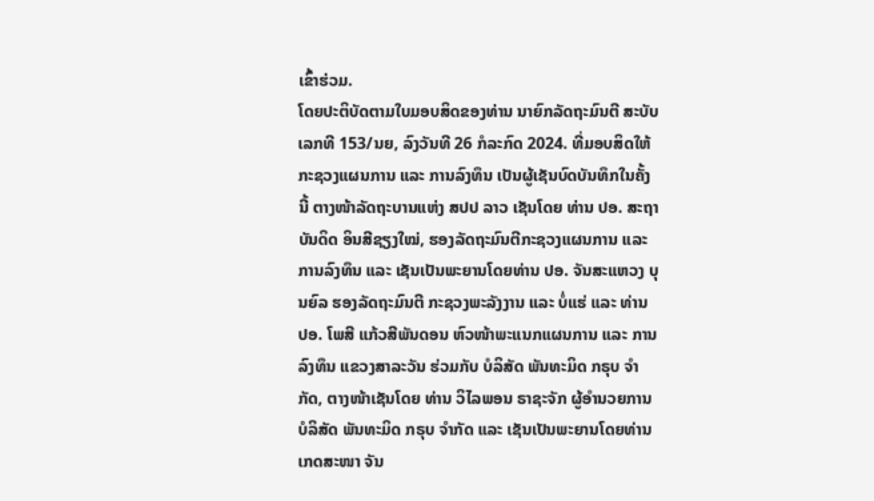ເຂົ້າຮ່ວມ.
ໂດຍປະຕິບັດຕາມໃບມອບສິດຂອງທ່ານ ນາຍົກລັດຖະມົນຕີ ສະບັບເລກທີ 153/ນຍ, ລົງວັນທີ 26 ກໍລະກົດ 2024. ທີ່ມອບສິດໃຫ້ກະຊວງແຜນການ ແລະ ການລົງທຶນ ເປັນຜູ້ເຊັນບົດບັນທຶກໃນຄັ້ງນີ້ ຕາງໜ້າລັດຖະບານແຫ່ງ ສປປ ລາວ ເຊັນໂດຍ ທ່ານ ປອ. ສະຖາບັນດິດ ອິນສີຊຽງໃໝ່, ຮອງລັດຖະມົນຕີກະຊວງແຜນການ ແລະ ການລົງທຶນ ແລະ ເຊັນເປັນພະຍານໂດຍທ່ານ ປອ. ຈັນສະແຫວງ ບຸນຍົລ ຮອງລັດຖະມົນຕີ ກະຊວງພະລັງງານ ແລະ ບໍ່ແຮ່ ແລະ ທ່ານ ປອ. ໂພສີ ແກ້ວສີພັນດອນ ຫົວໜ້າພະແນກແຜນການ ແລະ ການລົງທຶນ ແຂວງສາລະວັນ ຮ່ວມກັບ ບໍລິສັດ ພັນທະມິດ ກຣຸບ ຈຳກັດ, ຕາງໜ້າເຊັນໂດຍ ທ່ານ ວິໄລພອນ ຣາຊະຈັກ ຜູ້ອຳນວຍການ ບໍລິສັດ ພັນທະມິດ ກຣຸບ ຈຳກັດ ແລະ ເຊັນເປັນພະຍານໂດຍທ່ານ ເກດສະໜາ ຈັນ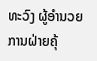ທະວົງ ຜູ້ອຳນວຍການຝ່າຍຄຸ້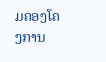ມຄອງໂຄງການ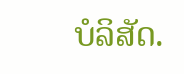ບໍລິສັດ.